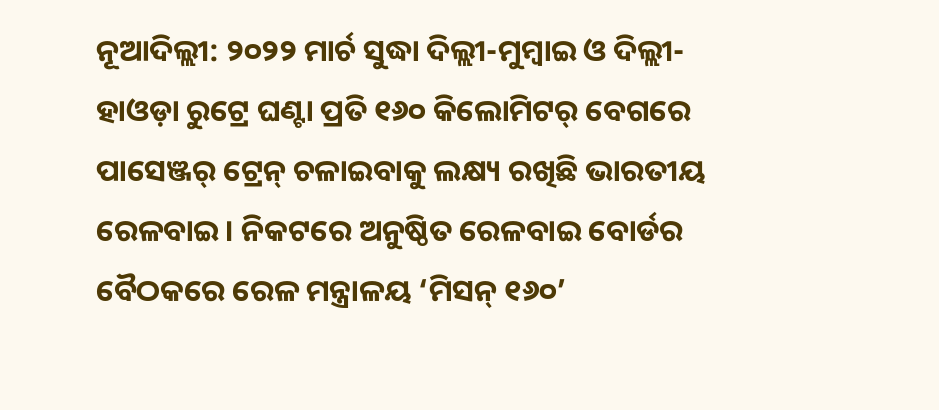ନୂଆଦିଲ୍ଲୀ: ୨୦୨୨ ମାର୍ଚ ସୁଦ୍ଧା ଦିଲ୍ଲୀ-ମୁମ୍ବାଇ ଓ ଦିଲ୍ଲୀ-ହାଓଡ଼ା ରୁଟ୍ରେ ଘଣ୍ଟା ପ୍ରତି ୧୬୦ କିଲୋମିଟର୍ ବେଗରେ ପାସେଞ୍ଜର୍ ଟ୍ରେନ୍ ଚଳାଇବାକୁ ଲକ୍ଷ୍ୟ ରଖିଛି ଭାରତୀୟ ରେଳବାଇ । ନିକଟରେ ଅନୁଷ୍ଠିତ ରେଳବାଇ ବୋର୍ଡର ବୈଠକରେ ରେଳ ମନ୍ତ୍ରାଳୟ ‘ମିସନ୍ ୧୬୦’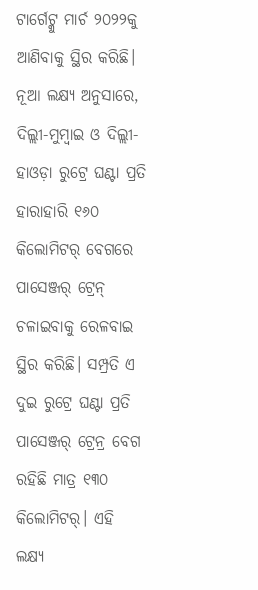ଟାର୍ଗେଟ୍କୁ ମାର୍ଚ ୨୦୨୨କୁ ଆଣିବାକୁ ସ୍ଥିର କରିଛି। ନୂଆ ଲକ୍ଷ୍ୟ ଅନୁସାରେ, ଦିଲ୍ଲୀ-ମୁମ୍ବାଇ ଓ ଦିଲ୍ଲୀ-ହାଓଡ଼ା ରୁଟ୍ରେ ଘଣ୍ଟା ପ୍ରତି ହାରାହାରି ୧୬୦ କିଲୋମିଟର୍ ବେଗରେ ପାସେଞ୍ଜର୍ ଟ୍ରେନ୍ ଚଳାଇବାକୁ ରେଳବାଇ ସ୍ଥିର କରିଛି। ସମ୍ପ୍ରତି ଏ ଦୁଇ ରୁଟ୍ରେ ଘଣ୍ଟା ପ୍ରତି ପାସେଞ୍ଜର୍ ଟ୍ରେନ୍ର ବେଗ ରହିଛି ମାତ୍ର ୧୩୦ କିଲୋମିଟର୍। ଏହି ଲକ୍ଷ୍ୟ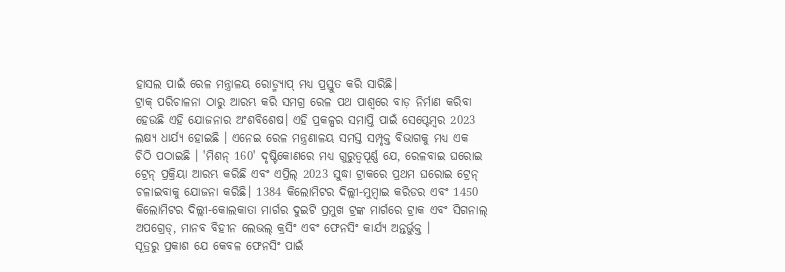ହାସଲ ପାଇଁ ରେଳ ମନ୍ତ୍ରାଳୟ ରୋଡ୍ମ୍ୟାପ୍ ମଧ୍ୟ ପ୍ରସ୍ତୁତ କରି ସାରିଛି।
ଟ୍ରାକ୍ ପରିଚାଳନା ଠାରୁ ଆରମ୍ଭ କରି ସମଗ୍ର ରେଳ ପଥ ପାଶ୍ବରେ ବାଡ଼ ନିର୍ମାଣ କରିବା ହେଉଛି ଏହି ଯୋଜନାର ଅଂଶବିଶେଷ। ଏହି ପ୍ରକଳ୍ପର ସମାପ୍ତି ପାଇଁ ସେପ୍ଟେମ୍ବର 2023 ଲକ୍ଷ୍ୟ ଧାର୍ଯ୍ୟ ହୋଇଛି । ଏନେଇ ରେଳ ମନ୍ତ୍ରଣାଳୟ ସମସ୍ତ ସମ୍ପୃକ୍ତ ବିଭାଗକୁ ମଧ୍ୟ ଏକ ଚିଠି ପଠାଇଛି । 'ମିଶନ୍ 160' ଦୃଷ୍ଟିକୋଣରେ ମଧ୍ୟ ଗୁରୁତ୍ୱପୂର୍ଣ୍ଣ ଯେ, ରେଳବାଇ ଘରୋଇ ଟ୍ରେନ୍ ପ୍ରକ୍ରିୟା ଆରମ୍ଭ କରିଛି ଏବଂ ଏପ୍ରିଲ୍ 2023 ସୁଦ୍ଧା ଟ୍ରାକରେ ପ୍ରଥମ ଘରୋଇ ଟ୍ରେନ୍ ଚଳାଇବାକୁ ଯୋଜନା କରିଛି। 1384 କିଲୋମିଟର ଦିଲ୍ଲୀ-ମୁମ୍ବାଇ କରିଡର ଏବଂ 1450 କିଲୋମିଟର ଦିଲ୍ଲୀ-କୋଲକାତା ମାର୍ଗର ଦୁଇଟି ପ୍ରମୁଖ ଟ୍ରଙ୍କ ମାର୍ଗରେ ଟ୍ରାକ ଏବଂ ସିଗନାଲ୍ ଅପଗ୍ରେଡ୍, ମାନବ ବିହୀନ ଲେଭଲ୍ କ୍ରସିଂ ଏବଂ ଫେନସିଂ କାର୍ଯ୍ୟ ଅନ୍ତର୍ଭୁକ୍ତ ।
ସୂତ୍ରରୁ ପ୍ରକାଶ ଯେ କେବଳ ଫେନସିଂ ପାଇଁ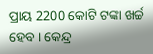ପ୍ରାୟ 2200 କୋଟି ଟଙ୍କା ଖର୍ଚ୍ଚ ହେବ । କେନ୍ଦ୍ର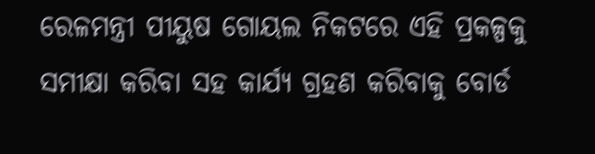ରେଳମନ୍ତ୍ରୀ ପୀୟୁଷ ଗୋୟଲ ନିକଟରେ ଏହି ପ୍ରକଳ୍ପକୁ ସମୀକ୍ଷା କରିବା ସହ କାର୍ଯ୍ୟ ଗ୍ରହଣ କରିବାକୁ ବୋର୍ଡ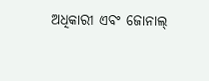ଅଧିକାରୀ ଏବଂ ଜୋନାଲ୍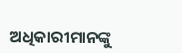ଅଧିକାରୀମାନଙ୍କୁ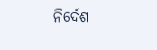ନିର୍ଦେଶ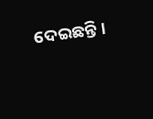ଦେଇଛନ୍ତି।